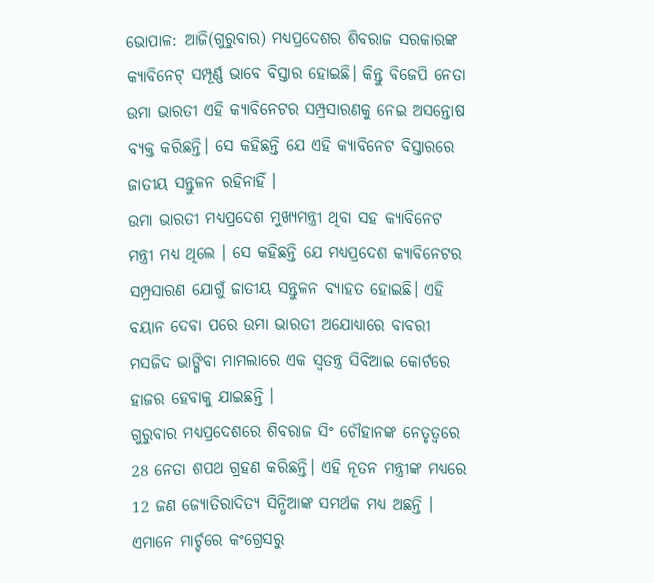ଭୋପାଳ: ଆଜି(ଗୁରୁବାର) ମଧ୍ୟପ୍ରଦେଶର ଶିବରାଜ ସରକାରଙ୍କ କ୍ୟାବିନେଟ୍ ସମ୍ପୂର୍ଣ୍ଣ ଭାବେ ବିସ୍ତାର ହୋଇଛି। କିନ୍ତୁ ବିଜେପି ନେତା ଉମା ଭାରତୀ ଏହି କ୍ୟାବିନେଟର ସମ୍ପ୍ରସାରଣକୁ ନେଇ ଅସନ୍ତୋଷ ବ୍ୟକ୍ତ କରିଛନ୍ତି। ସେ କହିଛନ୍ତି ଯେ ଏହି କ୍ୟାବିନେଟ ବିସ୍ତାରରେ ଜାତୀୟ ସନ୍ତୁଳନ ରହିନାହିଁ ।
ଉମା ଭାରତୀ ମଧ୍ୟପ୍ରଦେଶ ମୁଖ୍ୟମନ୍ତ୍ରୀ ଥିବା ସହ କ୍ୟାବିନେଟ ମନ୍ତ୍ରୀ ମଧ୍ୟ ଥିଲେ । ସେ କହିଛନ୍ତି ଯେ ମଧ୍ୟପ୍ରଦେଶ କ୍ୟାବିନେଟର ସମ୍ପ୍ରସାରଣ ଯୋଗୁଁ ଜାତୀୟ ସନ୍ତୁଳନ ବ୍ୟାହତ ହୋଇଛି। ଏହି ବୟାନ ଦେବା ପରେ ଉମା ଭାରତୀ ଅଯୋଧ୍ୟାରେ ବାବରୀ ମସଜିଦ ଭାଙ୍ଗିବା ମାମଲାରେ ଏକ ସ୍ବତନ୍ତ୍ର ସିବିଆଇ କୋର୍ଟରେ ହାଜର ହେବାକୁ ଯାଇଛନ୍ତି ।
ଗୁରୁବାର ମଧ୍ୟପ୍ରଦେଶରେ ଶିବରାଜ ସିଂ ଚୌହାନଙ୍କ ନେତୃତ୍ବରେ 28 ନେତା ଶପଥ ଗ୍ରହଣ କରିଛନ୍ତି। ଏହି ନୂତନ ମନ୍ତ୍ରୀଙ୍କ ମଧ୍ୟରେ 12 ଜଣ ଜ୍ୟୋତିରାଦିତ୍ୟ ସିନ୍ଧିଆଙ୍କ ସମର୍ଥକ ମଧ୍ୟ ଅଛନ୍ତି । ଏମାନେ ମାର୍ଚ୍ଚରେ କଂଗ୍ରେସରୁ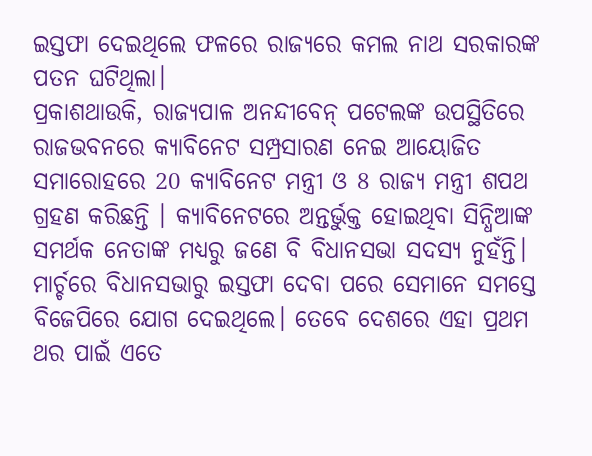ଇସ୍ତଫା ଦେଇଥିଲେ ଫଳରେ ରାଜ୍ୟରେ କମଲ ନାଥ ସରକାରଙ୍କ ପତନ ଘଟିଥିଲା।
ପ୍ରକାଶଥାଉକି, ରାଜ୍ୟପାଳ ଅନନ୍ଦୀବେନ୍ ପଟେଲଙ୍କ ଉପସ୍ଥିତିରେ ରାଜଭବନରେ କ୍ୟାବିନେଟ ସମ୍ପ୍ରସାରଣ ନେଇ ଆୟୋଜିତ ସମାରୋହରେ 20 କ୍ୟାବିନେଟ ମନ୍ତ୍ରୀ ଓ 8 ରାଜ୍ୟ ମନ୍ତ୍ରୀ ଶପଥ ଗ୍ରହଣ କରିଛନ୍ତି । କ୍ୟାବିନେଟରେ ଅନ୍ତର୍ଭୁକ୍ତ ହୋଇଥିବା ସିନ୍ଧିଆଙ୍କ ସମର୍ଥକ ନେତାଙ୍କ ମଧ୍ୟରୁ ଜଣେ ବି ବିଧାନସଭା ସଦସ୍ୟ ନୁହଁନ୍ତି। ମାର୍ଚ୍ଚରେ ବିଧାନସଭାରୁ ଇସ୍ତଫା ଦେବା ପରେ ସେମାନେ ସମସ୍ତେ ବିଜେପିରେ ଯୋଗ ଦେଇଥିଲେ। ତେବେ ଦେଶରେ ଏହା ପ୍ରଥମ ଥର ପାଇଁ ଏତେ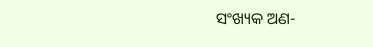ସଂଖ୍ୟକ ଅଣ-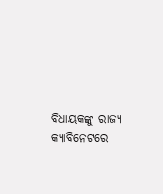ବିଧାୟକଙ୍କୁ ରାଜ୍ୟ କ୍ୟାବିନେଟରେ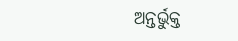ଅନ୍ତର୍ଭୁକ୍ତ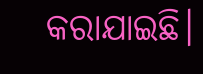କରାଯାଇଛି।